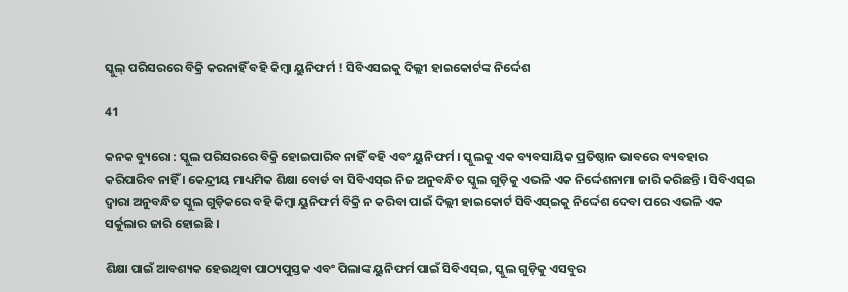ସ୍କୁଲ୍ ପରିସରରେ ବିକ୍ରି କରନାହିଁ ବହି କିମ୍ବା ୟୁନିଫର୍ମ ! ସିବିଏସଇକୁ ଦିଲ୍ଲୀ ହାଇକୋର୍ଟଙ୍କ ନିର୍ଦ୍ଦେଶ

41

କନକ ବ୍ୟୁରୋ : ସ୍କୁଲ ପରିସରରେ ବିକ୍ରି ହୋଇପାରିବ ନାହିଁ ବହି ଏବଂ ୟୁନିଫର୍ମ । ସ୍କୁଲକୁ ଏକ ବ୍ୟବସାୟିକ ପ୍ରତିଷ୍ଠାନ ଭାବରେ ବ୍ୟବହାର କରିପାରିବ ନାହିଁ । କେନ୍ଦ୍ରୀୟ ମାଧ୍ୟମିକ ଶିକ୍ଷା ବୋର୍ଡ ବା ସିବିଏସ୍ଇ ନିଜ ଅନୁବନ୍ଧିତ ସ୍କୁଲ ଗୁଡ଼ିକୁ ଏଭଳି ଏକ ନିର୍ଦ୍ଦେଶନାମା ଜାରି କରିଛନ୍ତି । ସିବିଏସ୍ଇ ଦ୍ୱାରା ଅନୁବନ୍ଧିତ ସ୍କୁଲ ଗୁଡ଼ିକରେ ବହି କିମ୍ବା ୟୁନିଫର୍ମ ବିକ୍ରି ନ କରିବା ପାଇଁ ଦିଲ୍ଲୀ ହାଇକୋର୍ଟ ସିବିଏସ୍ଇକୁ ନିର୍ଦ୍ଦେଶ ଦେବା ପରେ ଏଭଳି ଏକ ସର୍କୁଲାର ଜାରି ହୋଇଛି ।

ଶିକ୍ଷା ପାଇଁ ଆବଶ୍ୟକ ହେଉଥିବା ପାଠ୍ୟପୁସ୍ତକ ଏବଂ ପିଲାଙ୍କ ୟୁନିଫର୍ମ ପାଇଁ ସିବିଏସ୍ଇ, ସ୍କୁଲ ଗୁଡ଼ିକୁ ଏସବୁର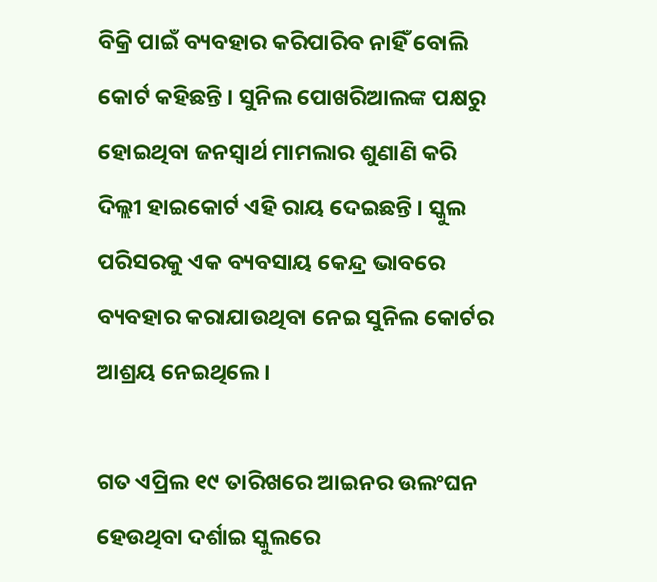ବିକ୍ରି ପାଇଁ ବ୍ୟବହାର କରିପାରିବ ନାହିଁ ବୋଲି କୋର୍ଟ କହିଛନ୍ତି । ସୁନିଲ ପୋଖରିଆଲଙ୍କ ପକ୍ଷରୁ ହୋଇଥିବା ଜନସ୍ୱାର୍ଥ ମାମଲାର ଶୁଣାଣି କରି ଦିଲ୍ଲୀ ହାଇକୋର୍ଟ ଏହି ରାୟ ଦେଇଛନ୍ତି । ସ୍କୁଲ ପରିସରକୁ ଏକ ବ୍ୟବସାୟ କେନ୍ଦ୍ର ଭାବରେ ବ୍ୟବହାର କରାଯାଉଥିବା ନେଇ ସୁନିଲ କୋର୍ଟର ଆଶ୍ରୟ ନେଇଥିଲେ ।

ଗତ ଏପ୍ରିଲ ୧୯ ତାରିଖରେ ଆଇନର ଉଲଂଘନ ହେଉଥିବା ଦର୍ଶାଇ ସ୍କୁଲରେ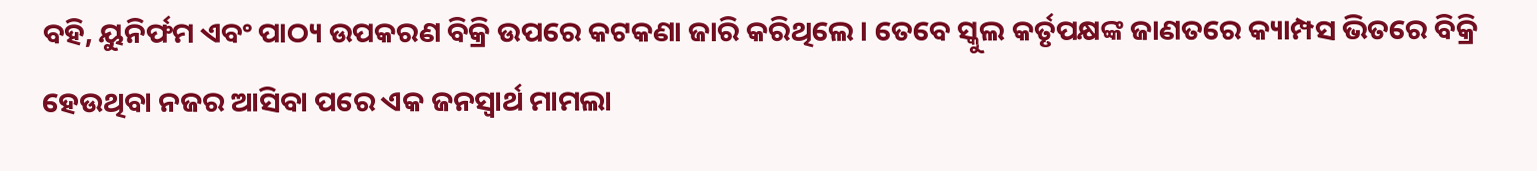ବହି, ୟୁନିର୍ଫମ ଏବଂ ପାଠ୍ୟ ଉପକରଣ ବିକ୍ରି ଉପରେ କଟକଣା ଜାରି କରିଥିଲେ । ତେବେ ସ୍କୁଲ କର୍ତୃପକ୍ଷଙ୍କ ଜାଣତରେ କ୍ୟାମ୍ପସ ଭିତରେ ବିକ୍ରି ହେଉଥିବା ନଜର ଆସିବା ପରେ ଏକ ଜନସ୍ୱାର୍ଥ ମାମଲା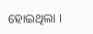ହୋଇଥିଲା ।